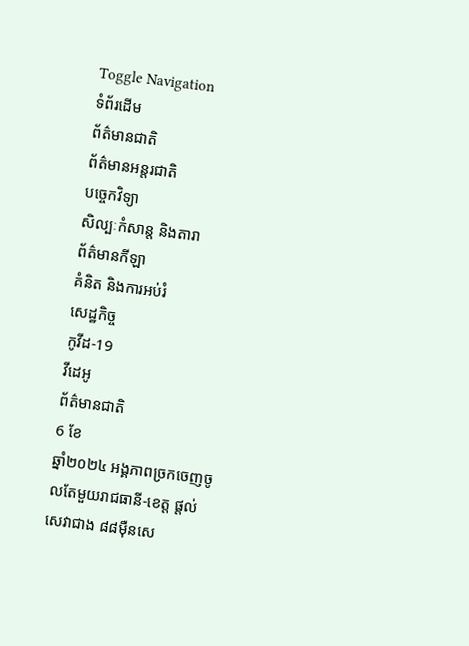Toggle Navigation
ទំព័រដើម
ព័ត៌មានជាតិ
ព័ត៌មានអន្តរជាតិ
បច្ចេកវិទ្យា
សិល្បៈកំសាន្ត និងតារា
ព័ត៌មានកីឡា
គំនិត និងការអប់រំ
សេដ្ឋកិច្ច
កូវីដ-19
វីដេអូ
ព័ត៌មានជាតិ
6 ខែ
ឆ្នាំ២០២៤ អង្គភាពច្រកចេញចូលតែមួយរាជធានី-ខេត្ត ផ្ដល់សេវាជាង ៨៨ម៉ឺនសេ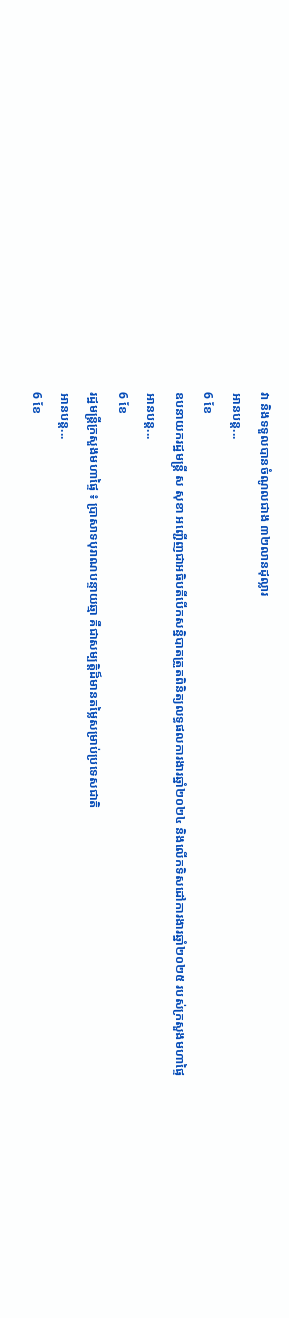វា និងទទួលបានចំណូលជាង ៣២លានដុល្លារ
អានបន្ត...
6 ខែ
ឧបនាយករដ្ឋមន្ដ្រី ស សុខា អញ្ជើញជាអធិបតីបើកសន្និបាតត្រួតពិនិត្យលទ្ធផលការងារឆ្នាំ២០២៤ និងលើកទិសដៅការងារឆ្នាំ២០២៥ របស់ក្រសួងមហាផ្ទៃ
អានបន្ត...
6 ខែ
រដ្ឋមន្ត្រីក្រសួងមហាផ្ទៃ ៖ ប្រាសាទបុរាណបន្ទាយឆ្មា គឺជាសម្បត្តិដ៏មានតម្លៃសម្រាប់ប្រទេសជាតិ
អានបន្ត...
6 ខែ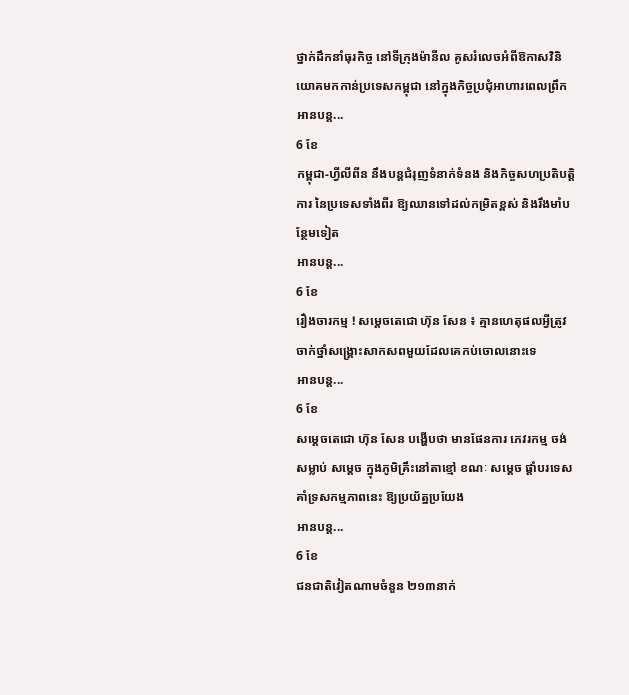ថ្នាក់ដឹកនាំធុរកិច្ច នៅទីក្រុងម៉ានីល គូសរំលេចអំពីឱកាសវិនិយោគមកកាន់ប្រទេសកម្ពុជា នៅក្នុងកិច្ចប្រជុំអាហារពេលព្រឹក
អានបន្ត...
6 ខែ
កម្ពុជា-ហ្វីលីពីន នឹងបន្តជំរុញទំនាក់ទំនង និងកិច្ចសហប្រតិបត្តិការ នៃប្រទេសទាំងពីរ ឱ្យឈានទៅដល់កម្រិតខ្ពស់ និងរឹងមាំបន្ថែមទៀត
អានបន្ត...
6 ខែ
រឿងចារកម្ម ! សម្ដេចតេជោ ហ៊ុន សែន ៖ គ្មានហេតុផលអ្វីត្រូវចាក់ថ្នាំសង្គ្រោះសាកសពមួយដែលគេកប់ចោលនោះទេ
អានបន្ត...
6 ខែ
សម្តេចតេជោ ហ៊ុន សែន បង្ហើបថា មានផែនការ ភេវរកម្ម ចង់សម្លាប់ សម្តេច ក្នុងភូមិគ្រឹះនៅតាខ្មៅ ខណៈ សម្ដេច ផ្តាំបរទេសគាំទ្រសកម្មភាពនេះ ឱ្យប្រយ័ត្នប្រយែង
អានបន្ត...
6 ខែ
ជនជាតិវៀតណាមចំនួន ២១៣នាក់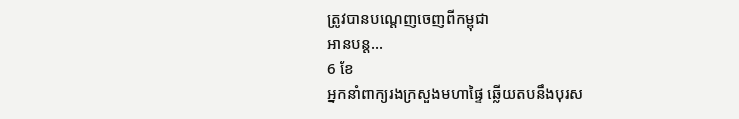ត្រូវបានបណ្ដេញចេញពីកម្ពុជា
អានបន្ត...
6 ខែ
អ្នកនាំពាក្យរងក្រសួងមហាផ្ទៃ ឆ្លើយតបនឹងបុរស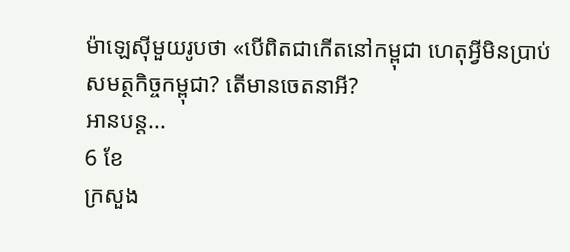ម៉ាឡេស៊ីមួយរូបថា «បើពិតជាកើតនៅកម្ពុជា ហេតុអ្វីមិនប្រាប់សមត្ថកិច្ចកម្ពុជា? តើមានចេតនាអី?
អានបន្ត...
6 ខែ
ក្រសួង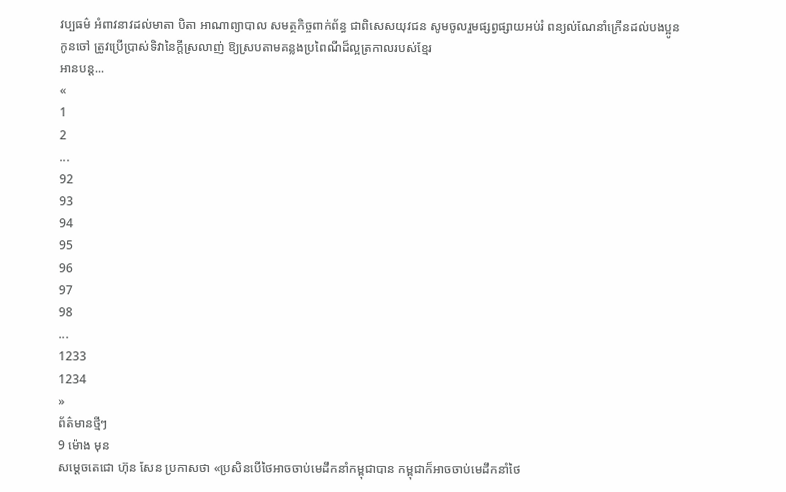វប្បធម៌ អំពាវនាវដល់មាតា បិតា អាណាព្យាបាល សមត្ថកិច្ចពាក់ព័ន្ធ ជាពិសេសយុវជន សូមចូលរួមផ្សព្វផ្សាយអប់រំ ពន្យល់ណែនាំក្រើនដល់បងប្អូនកូនចៅ ត្រូវប្រើប្រាស់ទិវានៃក្តីស្រលាញ់ ឱ្យស្របតាមគន្លងប្រពៃណីដ៏ល្អត្រកាលរបស់ខ្មែរ
អានបន្ត...
«
1
2
...
92
93
94
95
96
97
98
...
1233
1234
»
ព័ត៌មានថ្មីៗ
9 ម៉ោង មុន
សម្តេចតេជោ ហ៊ុន សែន ប្រកាសថា «ប្រសិនបើថៃអាចចាប់មេដឹកនាំកម្ពុជាបាន កម្ពុជាក៏អាចចាប់មេដឹកនាំថៃ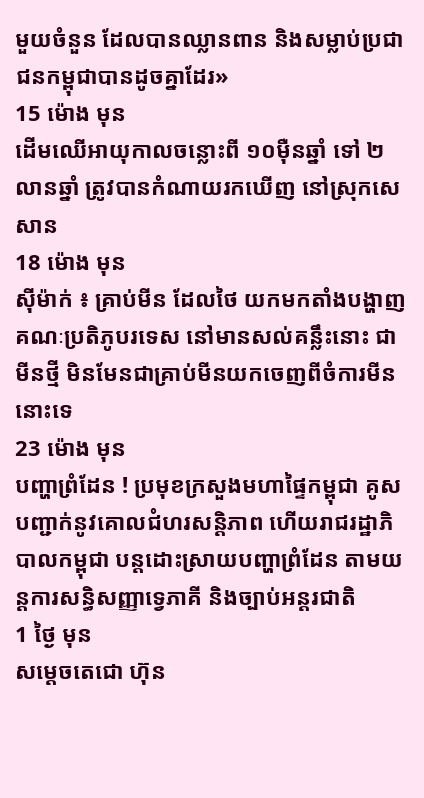មួយចំនួន ដែលបានឈ្លានពាន និងសម្លាប់ប្រជាជនកម្ពុជាបានដូចគ្នាដែរ»
15 ម៉ោង មុន
ដើមឈើអាយុកាលចន្លោះពី ១០ម៉ឺនឆ្នាំ ទៅ ២លានឆ្នាំ ត្រូវបានកំណាយរកឃើញ នៅស្រុកសេសាន
18 ម៉ោង មុន
ស៊ីម៉ាក់ ៖ គ្រាប់មីន ដែលថៃ យកមកតាំងបង្ហាញគណៈប្រតិភូបរទេស នៅមានសល់គន្លឹះនោះ ជាមីនថ្មី មិនមែនជាគ្រាប់មីនយកចេញពីចំការមីននោះទេ
23 ម៉ោង មុន
បញ្ហាព្រំដែន ! ប្រមុខក្រសួងមហាផ្ទៃកម្ពុជា គូសបញ្ជាក់នូវគោលជំហរសន្តិភាព ហើយរាជរដ្ឋាភិបាលកម្ពុជា បន្តដោះស្រាយបញ្ហាព្រំដែន តាមយន្តការសន្ធិសញ្ញាទ្វេភាគី និងច្បាប់អន្តរជាតិ
1 ថ្ងៃ មុន
សម្តេចតេជោ ហ៊ុន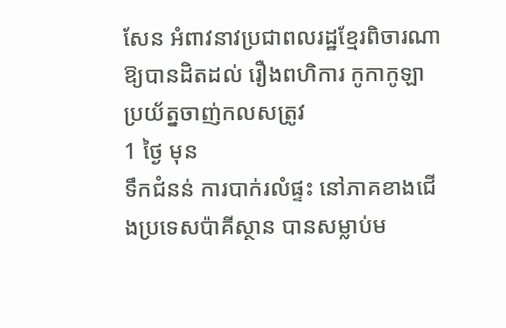សែន អំពាវនាវប្រជាពលរដ្ឋខ្មែរពិចារណាឱ្យបានដិតដល់ រឿងពហិការ កូកាកូឡា ប្រយ័ត្នចាញ់កលសត្រូវ
1 ថ្ងៃ មុន
ទឹកជំនន់ ការបាក់រលំផ្ទះ នៅភាគខាងជើងប្រទេសប៉ាគីស្ថាន បានសម្លាប់ម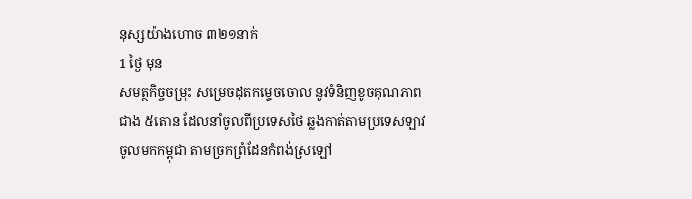នុស្សយ៉ាងហោច ៣២១នាក់
1 ថ្ងៃ មុន
សមត្ថកិច្ចចម្រុះ សម្រេចដុតកម្ទេចចោល នូវទំនិញខូចគុណភាពជាង ៥តោន ដែលនាំចូលពីប្រទេសថៃ ឆ្លងកាត់តាមប្រទេសឡាវ ចូលមកកម្ពុជា តាមច្រកព្រំដែនកំពង់ស្រឡៅ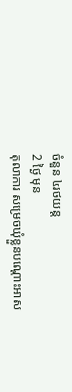ចំនួន ៤រថយន្ត
2 ថ្ងៃ មុន
តុលាការ សម្រេចឃុំខ្លួនបណ្តោះអាស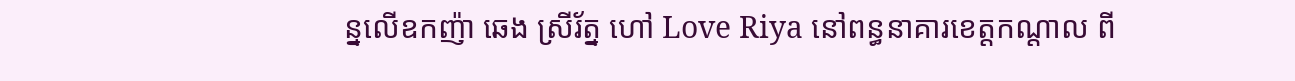ន្នលើឧកញ៉ា ឆេង ស្រីរ័ត្ន ហៅ Love Riya នៅពន្ធនាគារខេត្តកណ្តាល ពី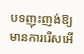បទញុះញង់ឱ្យមានការរើសអើ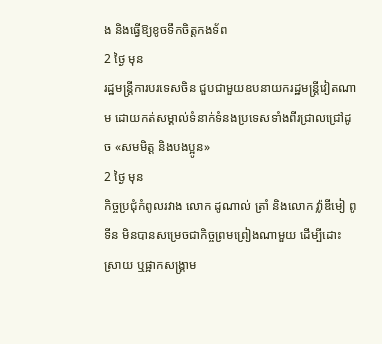ង និងធ្វើឱ្យខូចទឹកចិត្តកងទ័ព
2 ថ្ងៃ មុន
រដ្ឋមន្ត្រីការបរទេសចិន ជួបជាមួយឧបនាយករដ្ឋមន្ត្រីវៀតណាម ដោយកត់សម្គាល់ទំនាក់ទំនងប្រទេសទាំងពីរជ្រាលជ្រៅដូច «សមមិត្ត និងបងប្អូន»
2 ថ្ងៃ មុន
កិច្ចប្រជុំកំពូលរវាង លោក ដូណាល់ ត្រាំ និងលោក វ្ល៉ាឌីមៀ ពូទីន មិនបានសម្រេចជាកិច្ចព្រមព្រៀងណាមួយ ដើម្បីដោះស្រាយ ឬផ្អាកសង្គ្រាម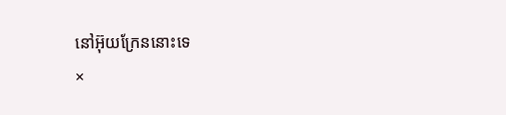នៅអ៊ុយក្រែននោះទេ
×